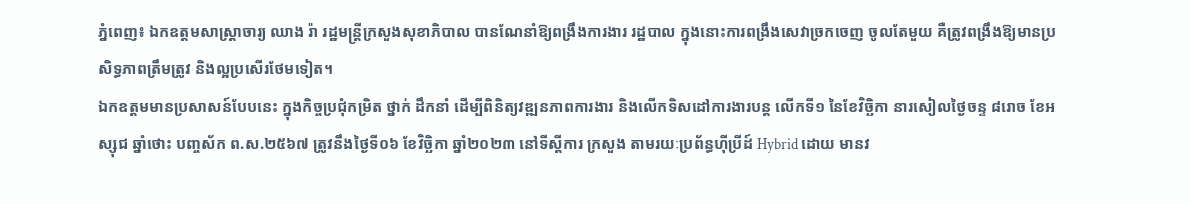ភ្នំពេញ៖ ឯកឧត្តមសាស្រ្តាចារ្យ ឈាង រ៉ា រដ្ឋមន្រ្តីក្រសួងសុខាភិបាល បានណែនាំឱ្យពង្រឹងការងារ រដ្ឋបាល ក្នុងនោះការពង្រឹងសេវាច្រកចេញ ចូលតែមួយ គឺត្រូវពង្រឹងឱ្យមានប្រសិទ្ធភាពត្រឹមត្រូវ និងល្អប្រសើរថែមទៀត។
ឯកឧត្តមមានប្រសាសន៍បែបនេះ ក្នុងកិច្ចប្រជុំកម្រិត ថ្នាក់ ដឹកនាំ ដើម្បីពិនិត្យវឌ្ឍនភាពការងារ និងលើកទិសដៅការងារបន្ត លើកទី១ នៃខែវិច្ឆិកា នារសៀលថ្ងៃចន្ទ ៨រោច ខែអស្សុជ ឆ្នាំថោះ បញ្ចស័ក ព.ស.២៥៦៧ ត្រូវនឹងថ្ងៃទី០៦ ខែវិចិ្ឆកា ឆ្នាំ២០២៣ នៅទីស្តីការ ក្រសួង តាមរយៈប្រព័ន្ធហ៊ីប្រីដ៍ Hybrid ដោយ មានវ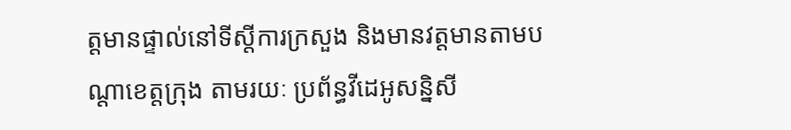ត្តមានផ្ទាល់នៅទីស្តីការក្រសួង និងមានវត្តមានតាមបណ្តាខេត្តក្រុង តាមរយៈ ប្រព័ន្ធវីដេអូសន្និសី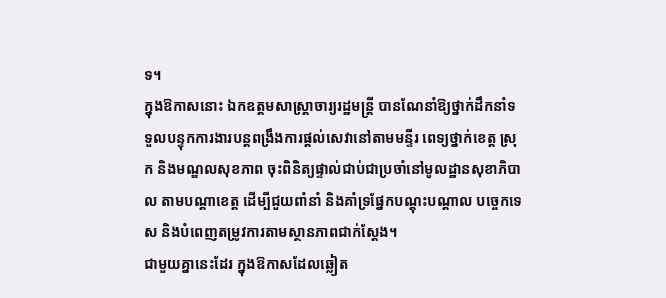ទ។
ក្នុងឱកាសនោះ ឯកឧត្តមសាស្រ្តាចារ្យរដ្ឋមន្រ្តី បានណែនាំឱ្យថ្នាក់ដឹកនាំទទួលបន្ទុកការងារបន្តពង្រឹងការផ្តល់សេវានៅតាមមន្ទីរ ពេទ្យថ្នាក់ខេត្ត ស្រុក និងមណ្ឌលសុខភាព ចុះពិនិត្យផ្ទាល់ជាប់ជាប្រចាំនៅមូលដ្ឋានសុខាភិបាល តាមបណ្តាខេត្ត ដើម្បីជួយពាំនាំ និងគាំទ្រផ្នែកបណ្តុះបណ្តាល បច្ចេកទេស និងបំពេញតម្រូវការតាមស្ថានភាពជាក់ស្តែង។
ជាមួយគ្នានេះដែរ ក្នុងឱកាសដែលឆ្លៀត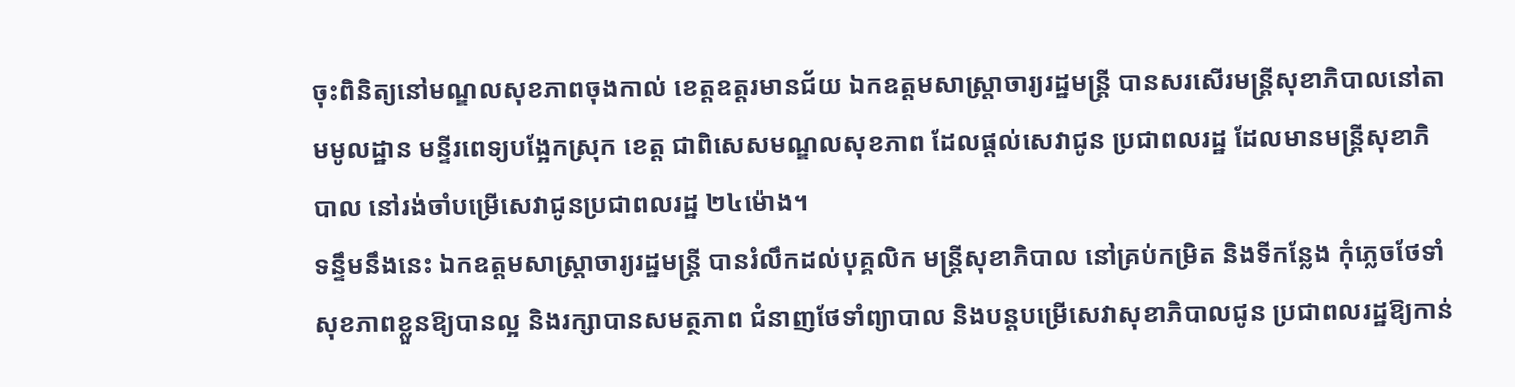ចុះពិនិត្យនៅមណ្ឌលសុខភាពចុងកាល់ ខេត្តឧត្តរមានជ័យ ឯកឧត្តមសាស្ត្រាចារ្យរដ្ឋមន្ត្រី បានសរសើរមន្រ្តីសុខាភិបាលនៅតាមមូលដ្ឋាន មន្ទីរពេទ្យបង្អែកស្រុក ខេត្ត ជាពិសេសមណ្ឌលសុខភាព ដែលផ្តល់សេវាជូន ប្រជាពលរដ្ឋ ដែលមានមន្ត្រីសុខាភិបាល នៅរង់ចាំបម្រើសេវាជូនប្រជាពលរដ្ឋ ២៤ម៉ោង។
ទន្ទឹមនឹងនេះ ឯកឧត្តមសាស្ត្រាចារ្យរដ្ឋមន្ត្រី បានរំលឹកដល់បុគ្គលិក មន្ត្រីសុខាភិបាល នៅគ្រប់កម្រិត និងទីកន្លែង កុំភ្លេចថែទាំ សុខភាពខ្លួនឱ្យបានល្អ និងរក្សាបានសមត្ថភាព ជំនាញថែទាំព្យាបាល និងបន្តបម្រើសេវាសុខាភិបាលជូន ប្រជាពលរដ្ឋឱ្យកាន់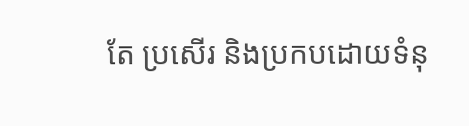តែ ប្រសើរ និងប្រកបដោយទំនុ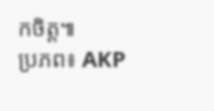កចិត្ត៕
ប្រភព៖ AKP